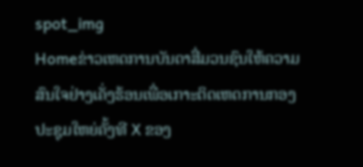spot_img
Homeຂ່າວເຫດການບັນດາສື່ມວນຊົນໃຫ້ຄວາມສົນໃຈຢ່າງເຄັ່ງຮ້ອນເພື່ອເກາະຕິດເຫດການກອງປະຊຸມໃຫຍ່ຄັ້ງທີ X ຂອງ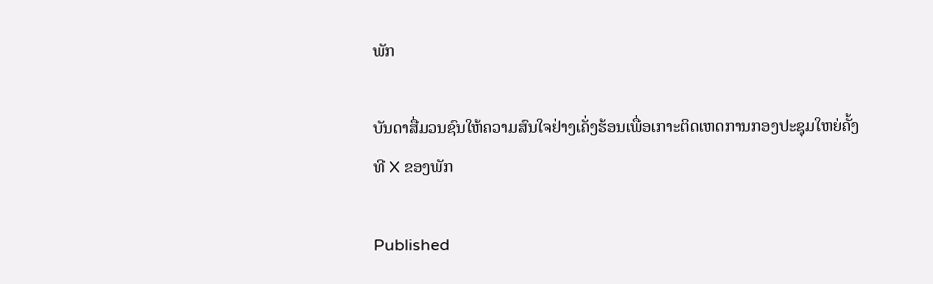ພັກ

ບັນດາສື່ມວນຊົນໃຫ້ຄວາມສົນໃຈຢ່າງເຄັ່ງຮ້ອນເພື່ອເກາະຕິດເຫດການກອງປະຊຸມໃຫຍ່ຄັ້ງທີ X ຂອງພັກ

Published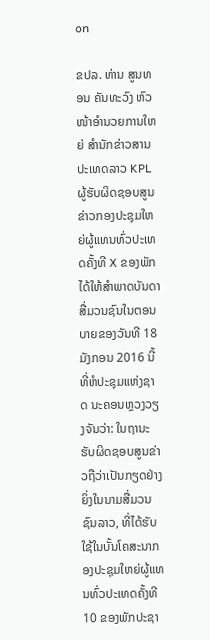on

ຂປລ. ທ່ານ ສູນທອນ ຄັນທະວົງ ຫົວໜ້າອໍານວຍການໃຫຍ່ ສໍານັກຂ່າວສານປະເທດລາວ KPL ຜູ້ຮັບຜິດຊອບສູນຂ່າວກອງປະຊຸມໃຫຍ່ຜູ້ແທນທົ່ວປະເທດຄັ້ງທີ X ຂອງພັກໄດ້ໃຫ້ສໍາພາດບັນດາສື່ມວນຊົນໃນຕອນບາຍຂອງວັນທີ 18 ມັງກອນ 2016 ນີ້ ທີ່ຫໍປະຊຸມແຫ່ງຊາດ ນະຄອນຫຼວງວຽງຈັນວ່າ: ໃນຖານະຮັບຜິດຊອບສູນຂ່າວຖືວ່າເປັນກຽດຢ່າງຍິ່ງໃນນາມສື່ມວນຊົນລາວ, ທີ່ໄດ້ຮັບໃຊ້ໃນບັ້ນໂຄສະນາກອງປະຊຸມໃຫຍ່ຜູ້ແທນທົ່ວປະເທດຄັ້ງທີ 10 ຂອງພັກປະຊາ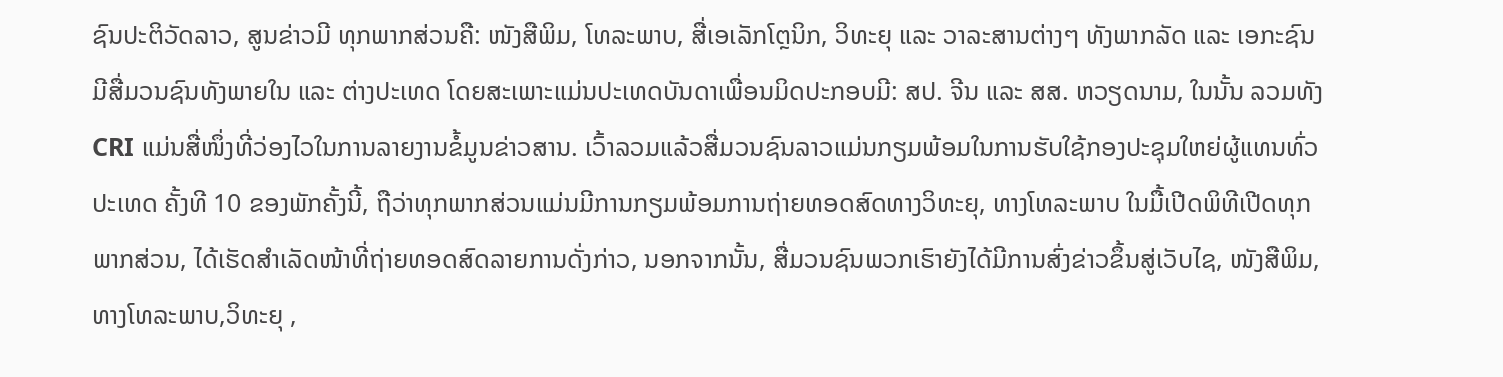ຊົນປະຕິວັດລາວ, ສູນຂ່າວມີ ທຸກພາກສ່ວນຄື: ໜັງສືພິມ, ໂທລະພາບ, ສື່ເອເລັກໂຕຼນິກ, ວິທະຍຸ ແລະ ວາລະສານຕ່າງໆ ທັງພາກລັດ ແລະ ເອກະຊົນ ມີສື່ມວນຊົນທັງພາຍໃນ ແລະ ຕ່າງປະເທດ ໂດຍສະເພາະແມ່ນປະເທດບັນດາເພື່ອນມິດປະກອບມີ: ສປ. ຈີນ ແລະ ສສ. ຫວຽດນາມ, ໃນນັ້ນ ລວມທັງ CRI ແມ່ນສື່ໜຶ່ງທີ່ວ່ອງໄວໃນການລາຍງານຂໍ້ມູນຂ່າວສານ. ເວົ້າລວມແລ້ວສື່ມວນຊົນລາວແມ່ນກຽມພ້ອມໃນການຮັບໃຊ້ກອງປະຊຸມໃຫຍ່ຜູ້ແທນທົ່ວປະເທດ ຄັ້ງທີ 10 ຂອງພັກຄັ້ງນີ້, ຖືວ່າທຸກພາກສ່ວນແມ່ນມີການກຽມພ້ອມການຖ່າຍທອດສົດທາງວິທະຍຸ, ທາງໂທລະພາບ ໃນມື້ເປີດພິທີເປີດທຸກພາກສ່ວນ, ໄດ້ເຮັດສໍາເລັດໜ້າທີ່ຖ່າຍທອດສົດລາຍການດັ່ງກ່າວ, ນອກຈາກນັ້ນ, ສື່ມວນຊົນພວກເຮົາຍັງໄດ້ມີການສົ່ງຂ່າວຂຶ້ນສູ່ເວັບໄຊ, ໜັງສືພິມ, ທາງໂທລະພາບ,ວິທະຍຸ ,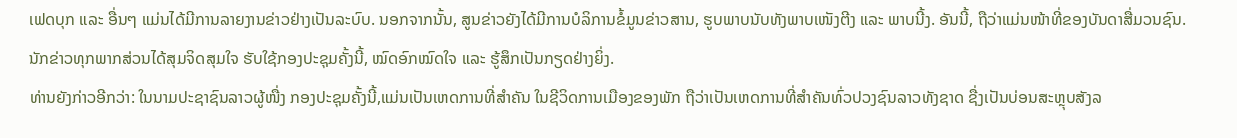ເຟດບຸກ ແລະ ອື່ນໆ ແມ່ນໄດ້ມີການລາຍງານຂ່າວຢ່າງເປັນລະບົບ. ນອກຈາກນັ້ນ, ສູນຂ່າວຍັງໄດ້ມີການບໍລິການຂໍ້ມູນຂ່າວສານ, ຮູບພາບນັບທັງພາບເໜັງຕີງ ແລະ ພາບນີ້ງ. ອັນນີ້, ຖືວ່າແມ່ນໜ້າທີ່ຂອງບັນດາສື່ມວນຊົນ. ນັກຂ່າວທຸກພາກສ່ວນໄດ້ສຸມຈິດສຸມໃຈ ຮັບໃຊ້ກອງປະຊຸມຄັ້ງນີ້, ໝົດອົກໝົດໃຈ ແລະ ຮູ້ສຶກເປັນກຽດຢ່າງຍິ່ງ.
ທ່ານຍັງກ່າວອີກວ່າ: ໃນນາມປະຊາຊົນລາວຜູ້ໜື່ງ ກອງປະຊຸມຄັ້ງນີ້,ແມ່ນເປັນເຫດການທີ່ສໍາຄັນ ໃນຊີວິດການເມືອງຂອງພັກ ຖືວ່າເປັນເຫດການທີ່ສໍາຄັນທົ່ວປວງຊົນລາວທັງຊາດ ຊື່ງເປັນບ່ອນສະຫຼຸບສັງລ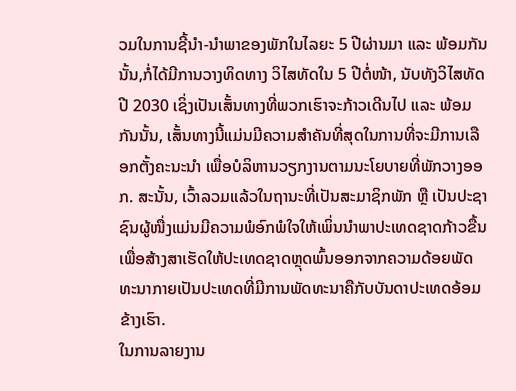ວມໃນການຊີ້ນໍາ-ນໍາພາຂອງພັກໃນໄລຍະ 5 ປີຜ່ານມາ ແລະ ພ້ອມກັນນັ້ນ,ກໍ່ໄດ້ມີການວາງທິດທາງ ວິໄສທັດໃນ 5 ປີຕໍ່ໜ້າ, ນັບທັງວິໄສທັດປີ 2030 ເຊິ່ງເປັນເສັ້ນທາງທີ່ພວກເຮົາຈະກ້າວເດີນໄປ ແລະ ພ້ອມກັນນັ້ນ, ເສັ້ນທາງນີ້ແມ່ນມີຄວາມສໍາຄັນທີ່ສຸດໃນການທີ່ຈະມີການເລືອກຕັ້ງຄະນະນໍາ ເພື່ອບໍລິຫານວຽກງານຕາມນະໂຍບາຍທີ່ພັກວາງອອກ. ສະນັ້ນ, ເວົ້າລວມແລ້ວໃນຖານະທີ່ເປັນສະມາຊິກພັກ ຫຼື ເປັນປະຊາຊົນຜູ້ໜື່ງແມ່ນມີຄວາມພໍອົກພໍໃຈໃຫ້ເພິ່ນນໍາພາປະເທດຊາດກ້າວຂື້ນ ເພື່ອສ້າງສາເຮັດໃຫ້ປະເທດຊາດຫຼຸດພົ້ນອອກຈາກຄວາມດ້ອຍພັດທະນາກາຍເປັນປະເທດທີ່ມີການພັດທະນາຄືກັບບັນດາປະເທດອ້ອມຂ້າງເຮົາ.
ໃນການລາຍງານ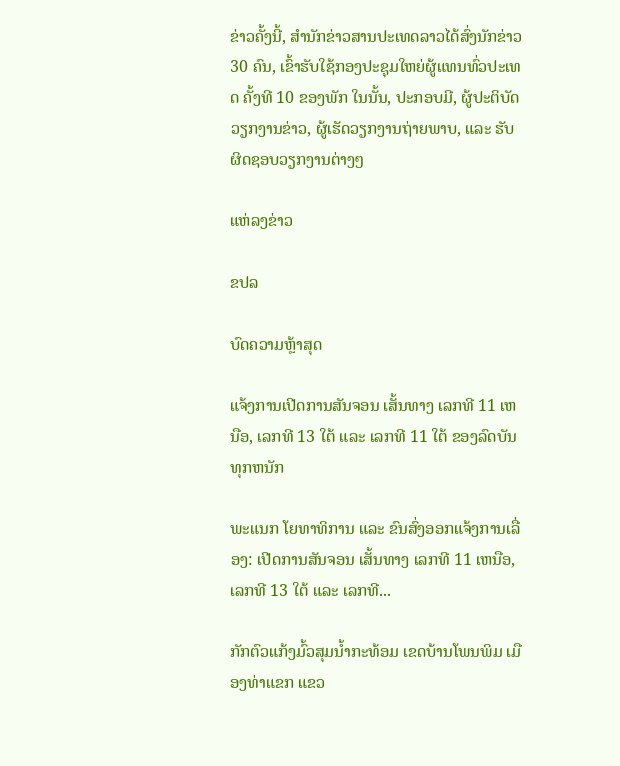ຂ່າວຄັ້ງນີ້, ສໍານັກຂ່າວສານປະເທດລາວໄດ້ສົ່ງນັກຂ່າວ 30 ຄົນ, ເຂົ້າຮັບໃຊ້ກອງປະຊຸມໃຫຍ່ຜູ້ແທນທົ່ວປະເທດ ຄັ້ງທີ 10 ຂອງພັກ ໃນນັ້ນ, ປະກອບມີ, ຜູ້ປະຕິບັດວຽກງານຂ່າວ, ຜູ້ເຮັດວຽກງານຖ່າຍພາບ, ແລະ ຮັບຜິດຊອບວຽກງານຕ່າງໆ

ແຫ່ລງຂ່າວ

ຂປລ

ບົດຄວາມຫຼ້າສຸດ

ແຈ້ງການເປີດການສັນຈອນ ເສັ້ນທາງ ເລກທີ 11 ເຫນືອ, ເລກທີ 13 ໃຕ້ ແລະ ເລກທີ 11 ໃຕ້ ຂອງລົດບັນທຸກຫນັກ

ພະແນກ ໂຍທາທິການ ແລະ ຂົນສົ່ງອອກແຈ້ງການເລື່ອງ: ເປີດການສັນຈອນ ເສັ້ນທາງ ເລກທີ 11 ເຫນືອ, ເລກທີ 13 ໃຕ້ ແລະ ເລກທີ...

ກັກຕົວແກ້ງມົ້ວສຸມນໍ້າກະທ້ອມ ເຂດບ້ານໂພນພິມ ເມືອງທ່າແຂກ ແຂວ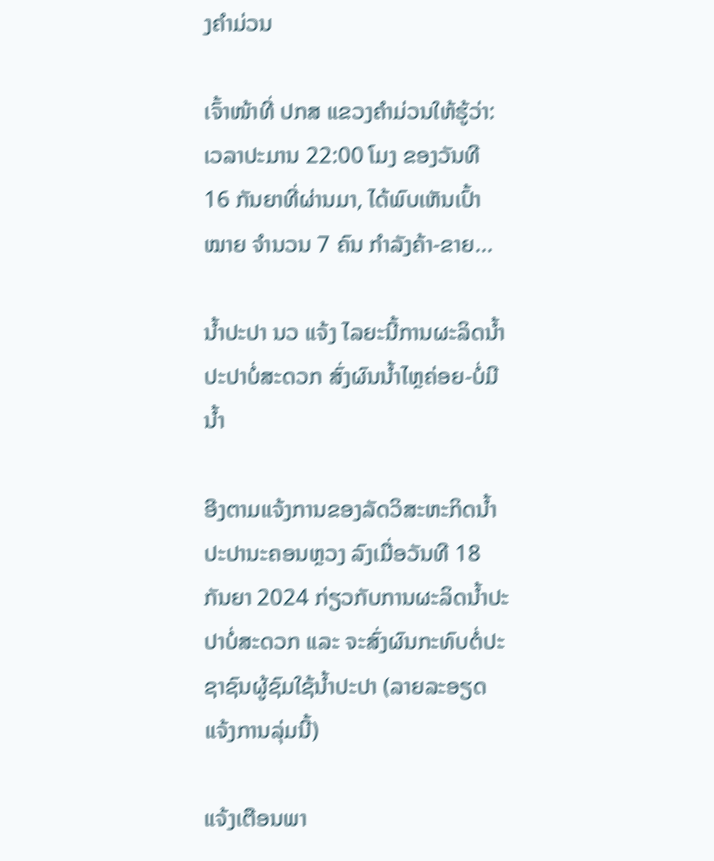ງຄຳມ່ວນ

ເຈົ້າໜ້າທີ່ ປກສ ແຂວງຄຳມ່ວນໃຫ້ຮູ້ວ່າ: ເວລາປະມານ 22:00 ໂມງ ຂອງວັນທີ 16 ກັນຍາທີ່ຜ່ານມາ, ໄດ້ພົບເຫັນເປົ້າໝາຍ ຈຳນວນ 7 ຄົນ ກຳລັງຄ້າ-ຂາຍ...

ນໍ້າປະປາ ນວ ແຈ້ງ ໄລຍະນີ້ການຜະລິດນ້ຳປະປາບໍ່ສະດວກ ສົ່ງຜົນນໍ້າໄຫຼຄ່ອຍ-ບໍ່ມີນໍ້າ

ອີງຕາມແຈ້ງການຂອງລັດວິສະຫະກິດນໍ້າປະປານະຄອນຫຼວງ ລົງເມື່ອວັນທີ 18 ກັນຍາ 2024 ກ່ຽວກັບການຜະລິດນໍ້າປະປາບໍ່ສະດວກ ແລະ ຈະສົ່ງຜົນກະທົບຕໍ່ປະຊາຊົນຜູ້ຊົມໃຊ້ນໍ້າປະປາ (ລາຍລະອຽດແຈ້ງການລຸ່ມນີ້)

ແຈ້ງເຕືອນພາ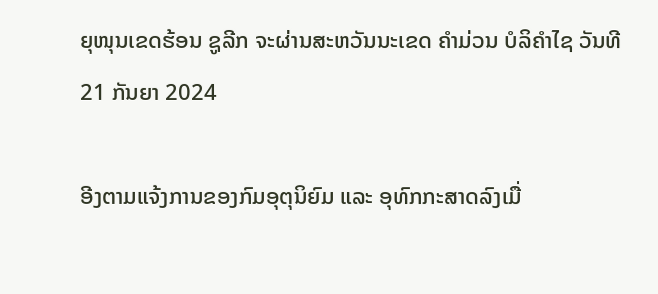ຍຸໜຸນເຂດຮ້ອນ ຊູລີກ ຈະຜ່ານສະຫວັນນະເຂດ ຄຳມ່ວນ ບໍລິຄຳໄຊ ວັນທີ 21 ກັນຍາ 2024

ອີງຕາມແຈ້ງການຂອງກົມອຸຕຸນິຍົມ ແລະ ອຸທົກກະສາດລົງເມື່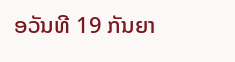ອວັນທີ 19 ກັນຍາ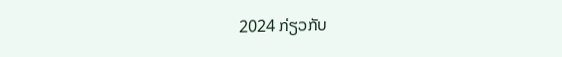2024 ກ່ຽວກັບ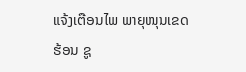ແຈ້ງເຕືອນໄພ ພາຍຸໜຸນເຂດຮ້ອນ ຊູ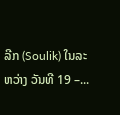ລີກ (Soulik) ໃນລະຫວ່າງ ວັນທີ 19 –...